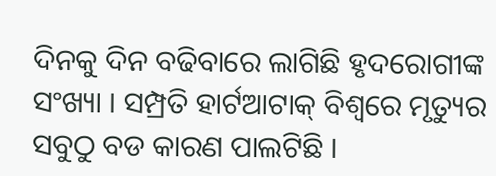ଦିନକୁ ଦିନ ବଢିବାରେ ଲାଗିଛି ହୃଦରୋଗୀଙ୍କ ସଂଖ୍ୟା । ସମ୍ପ୍ରତି ହାର୍ଟଆଟାକ୍ ବିଶ୍ବରେ ମୃତ୍ୟୁର ସବୁଠୁ ବଡ କାରଣ ପାଲଟିଛି ।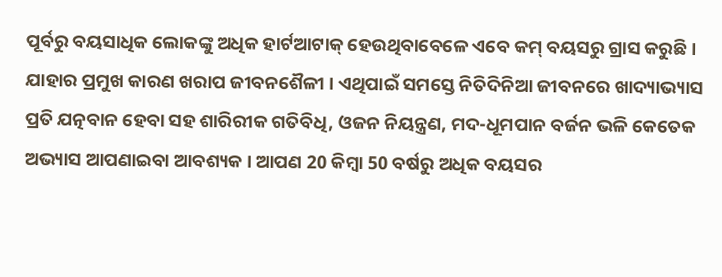ପୂର୍ବରୁ ବୟସାଧିକ ଲୋକଙ୍କୁ ଅଧିକ ହାର୍ଟଆଟାକ୍ ହେଉଥିବାବେଳେ ଏବେ କମ୍ ବୟସରୁ ଗ୍ରାସ କରୁଛି । ଯାହାର ପ୍ରମୁଖ କାରଣ ଖରାପ ଜୀବନଶୈଳୀ । ଏଥିପାଇଁ ସମସ୍ତେ ନିତିଦିନିଆ ଜୀବନରେ ଖାଦ୍ୟାଭ୍ୟାସ ପ୍ରତି ଯତ୍ନବାନ ହେବା ସହ ଶାରିରୀକ ଗତିବିଧି, ଓଜନ ନିୟନ୍ତ୍ରଣ, ମଦ-ଧୂମପାନ ବର୍ଜନ ଭଳି କେତେକ ଅଭ୍ୟାସ ଆପଣାଇବା ଆବଶ୍ୟକ । ଆପଣ 20 କିମ୍ବା 50 ବର୍ଷରୁ ଅଧିକ ବୟସର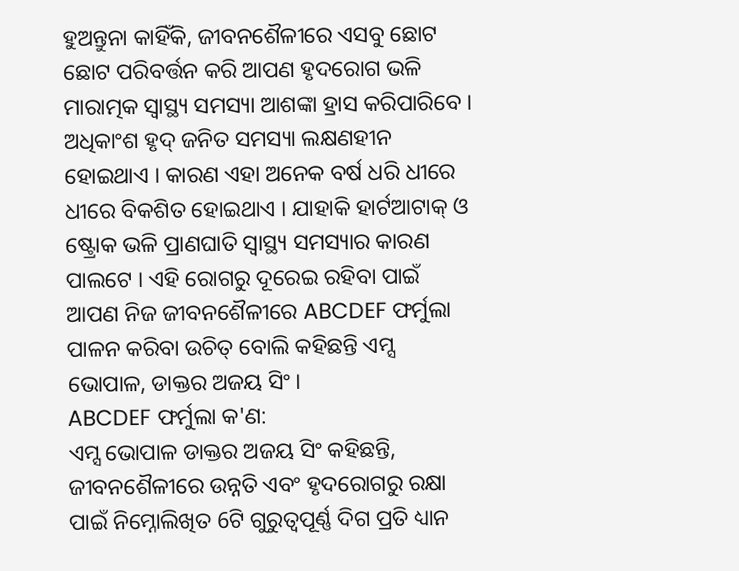ହୁଅନ୍ତୁନା କାହିଁକି, ଜୀବନଶୈଳୀରେ ଏସବୁ ଛୋଟ ଛୋଟ ପରିବର୍ତ୍ତନ କରି ଆପଣ ହୃଦରୋଗ ଭଳି ମାରାତ୍ମକ ସ୍ବାସ୍ଥ୍ୟ ସମସ୍ୟା ଆଶଙ୍କା ହ୍ରାସ କରିପାରିବେ ।
ଅଧିକାଂଶ ହୃଦ୍ ଜନିତ ସମସ୍ୟା ଲକ୍ଷଣହୀନ ହୋଇଥାଏ । କାରଣ ଏହା ଅନେକ ବର୍ଷ ଧରି ଧୀରେ ଧୀରେ ବିକଶିତ ହୋଇଥାଏ । ଯାହାକି ହାର୍ଟଆଟାକ୍ ଓ ଷ୍ଟ୍ରୋକ ଭଳି ପ୍ରାଣଘାତି ସ୍ବାସ୍ଥ୍ୟ ସମସ୍ୟାର କାରଣ ପାଲଟେ । ଏହି ରୋଗରୁ ଦୂରେଇ ରହିବା ପାଇଁ ଆପଣ ନିଜ ଜୀବନଶୈଳୀରେ ABCDEF ଫର୍ମୁଲା ପାଳନ କରିବା ଉଚିତ୍ ବୋଲି କହିଛନ୍ତି ଏମ୍ସ ଭୋପାଳ, ଡାକ୍ତର ଅଜୟ ସିଂ ।
ABCDEF ଫର୍ମୁଲା କ'ଣ:
ଏମ୍ସ ଭୋପାଳ ଡାକ୍ତର ଅଜୟ ସିଂ କହିଛନ୍ତି, ଜୀବନଶୈଳୀରେ ଉନ୍ନତି ଏବଂ ହୃଦରୋଗରୁ ରକ୍ଷା ପାଇଁ ନିମ୍ନୋଲିଖିତ 6ଟି ଗୁରୁତ୍ବପୂର୍ଣ୍ଣ ଦିଗ ପ୍ରତି ଧ୍ୟାନ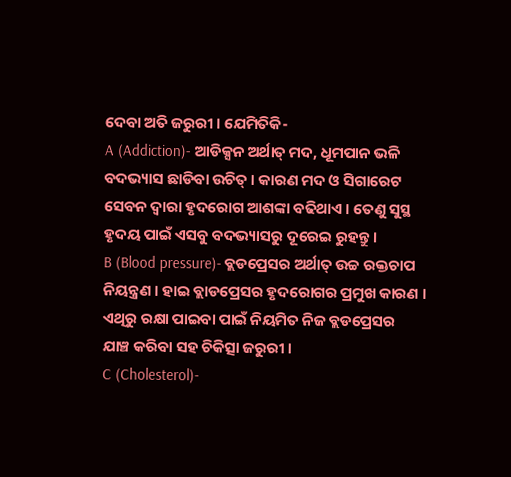ଦେବା ଅତି ଜରୁରୀ । ଯେମିତିକି-
A (Addiction)- ଆଡିକ୍ସନ ଅର୍ଥାତ୍ ମଦ, ଧୂମପାନ ଭଳି ବଦଭ୍ୟାସ ଛାଡିବା ଉଚିତ୍ । କାରଣ ମଦ ଓ ସିଗାରେଟ ସେବନ ଦ୍ବାରା ହୃଦରୋଗ ଆଶଙ୍କା ବଢିଥାଏ । ତେଣୁ ସୁସ୍ଥ ହୃଦୟ ପାଇଁ ଏସବୁ ବଦଭ୍ୟାସରୁ ଦୂରେଇ ରୁହନ୍ତୁ ।
B (Blood pressure)- ବ୍ଲଡପ୍ରେସର ଅର୍ଥାତ୍ ଉଚ୍ଚ ରକ୍ତଚାପ ନିୟନ୍ତ୍ରଣ । ହାଇ ବ୍ଲାଡପ୍ରେସର ହୃଦରୋଗର ପ୍ରମୁଖ କାରଣ । ଏଥିରୁ ରକ୍ଷା ପାଇବା ପାଇଁ ନିୟମିତ ନିଜ ବ୍ଲଡପ୍ରେସର ଯାଞ୍ଚ କରିବା ସହ ଚିକିତ୍ସା ଜରୁରୀ ।
C (Cholesterol)-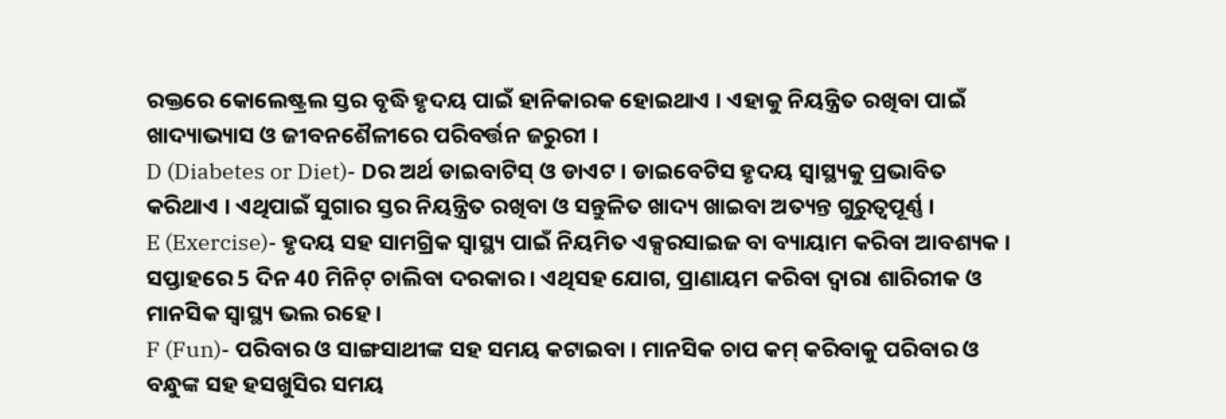ରକ୍ତରେ କୋଲେଷ୍ଟ୍ରଲ ସ୍ତର ବୃଦ୍ଧି ହୃଦୟ ପାଇଁ ହାନିକାରକ ହୋଇଥାଏ । ଏହାକୁ ନିୟନ୍ତ୍ରିତ ରଖିବା ପାଇଁ ଖାଦ୍ୟାଭ୍ୟାସ ଓ ଜୀବନଶୈଳୀରେ ପରିବର୍ତ୍ତନ ଜରୁରୀ ।
D (Diabetes or Diet)- Dର ଅର୍ଥ ଡାଇବାଟିସ୍ ଓ ଡାଏଟ । ଡାଇବେଟିସ ହୃଦୟ ସ୍ବାସ୍ଥ୍ୟକୁ ପ୍ରଭାବିତ କରିଥାଏ । ଏଥିପାଇଁ ସୁଗାର ସ୍ତର ନିୟନ୍ତ୍ରିତ ରଖିବା ଓ ସନ୍ତୁଳିତ ଖାଦ୍ୟ ଖାଇବା ଅତ୍ୟନ୍ତ ଗୁରୁତ୍ବପୂର୍ଣ୍ଣ ।
E (Exercise)- ହୃଦୟ ସହ ସାମଗ୍ରିକ ସ୍ବାସ୍ଥ୍ୟ ପାଇଁ ନିୟମିତ ଏକ୍ସରସାଇଜ ବା ବ୍ୟାୟାମ କରିବା ଆବଶ୍ୟକ । ସପ୍ତାହରେ 5 ଦିନ 40 ମିନିଟ୍ ଚାଲିବା ଦରକାର । ଏଥିସହ ଯୋଗ, ପ୍ରାଣାୟମ କରିବା ଦ୍ବାରା ଶାରିରୀକ ଓ ମାନସିକ ସ୍ବାସ୍ଥ୍ୟ ଭଲ ରହେ ।
F (Fun)- ପରିବାର ଓ ସାଙ୍ଗସାଥୀଙ୍କ ସହ ସମୟ କଟାଇବା । ମାନସିକ ଚାପ କମ୍ କରିବାକୁ ପରିବାର ଓ ବନ୍ଧୁଙ୍କ ସହ ହସଖୁସିର ସମୟ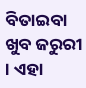ବିତାଇବା ଖୁବ ଜରୁରୀ । ଏହା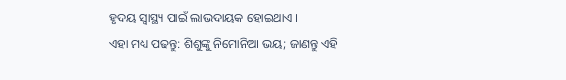ହୃଦୟ ସ୍ବାସ୍ଥ୍ୟ ପାଇଁ ଲାଭଦାୟକ ହୋଇଥାଏ ।
ଏହା ମଧ୍ୟ ପଢନ୍ତୁ: ଶିଶୁଙ୍କୁ ନିମୋନିଆ ଭୟ; ଜାଣନ୍ତୁ ଏହି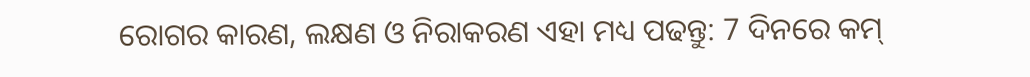ରୋଗର କାରଣ, ଲକ୍ଷଣ ଓ ନିରାକରଣ ଏହା ମଧ୍ୟ ପଢନ୍ତୁ: 7 ଦିନରେ କମ୍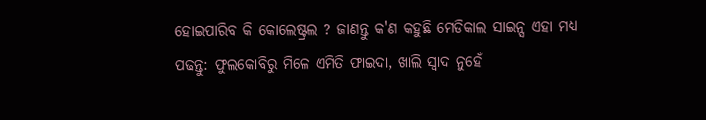ହୋଇପାରିବ କି କୋଲେଷ୍ଟ୍ରଲ ? ଜାଣନ୍ତୁ କ'ଣ କହୁଛି ମେଡିକାଲ ସାଇନ୍ସ ଏହା ମଧ୍ୟ ପଢନ୍ତୁ: ଫୁଲକୋବିରୁ ମିଳେ ଏମିତି ଫାଇଦା, ଖାଲି ସ୍ବାଦ ନୁହେଁ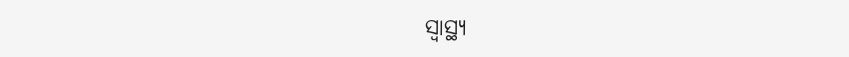ସ୍ବାସ୍ଥ୍ୟ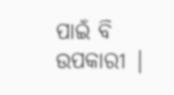ପାଇଁ ବି ଉପକାରୀ |